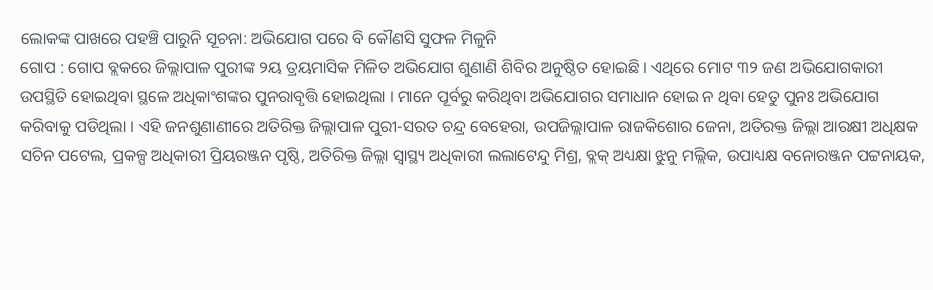ଲୋକଙ୍କ ପାଖରେ ପହଞ୍ଚି ପାରୁନି ସୂଚନା: ଅଭିଯୋଗ ପରେ ବି କୌଣସି ସୁଫଳ ମିଳୁନି
ଗୋପ : ଗୋପ ବ୍ଲକରେ ଜିଲ୍ଲାପାଳ ପୁରୀଙ୍କ ୨ୟ ତ୍ରୟମାସିକ ମିଳିତ ଅଭିଯୋଗ ଶୁଣାଣି ଶିବିର ଅନୁଷ୍ଠିତ ହୋଇଛି । ଏଥିରେ ମୋଟ ୩୨ ଜଣ ଅଭିଯୋଗକାରୀ ଉପସ୍ଥିତି ହୋଇଥିବା ସ୍ଥଳେ ଅଧିକାଂଶଙ୍କର ପୁନରାବୃତ୍ତି ହୋଇଥିଲା । ମାନେ ପୂର୍ବରୁ କରିଥିବା ଅଭିଯୋଗର ସମାଧାନ ହୋଇ ନ ଥିବା ହେତୁ ପୁନଃ ଅଭିଯୋଗ କରିବାକୁ ପଡିଥିଲା । ଏହି ଜନଶୁଣାଣୀରେ ଅତିରିକ୍ତ ଜିଲ୍ଲାପାଳ ପୁରୀ-ସରତ ଚନ୍ଦ୍ର ବେହେରା, ଉପଜିଲ୍ଲାପାଳ ରାଜକିଶୋର ଜେନା, ଅତିରକ୍ତ ଜିଲ୍ଲା ଆରକ୍ଷୀ ଅଧିକ୍ଷକ ସଚିନ ପଟେଲ, ପ୍ରକଳ୍ପ ଅଧିକାରୀ ପ୍ରିୟରଞ୍ଜନ ପୃଷ୍ଠି, ଅତିରିକ୍ତ ଜିଲ୍ଲା ସ୍ୱାସ୍ଥ୍ୟ ଅଧିକାରୀ ଲଲାଟେନ୍ଦୁ ମିଶ୍ର, ବ୍ଲକ୍ ଅଧ୍ୟକ୍ଷା ଝୁନୁ ମଲ୍ଲିକ, ଉପାଧ୍ୟକ୍ଷ ବନୋରଞ୍ଜନ ପଟ୍ଟନାୟକ,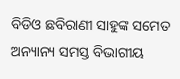ବିଡିଓ ଛବିରାଣୀ ସାହୁଙ୍କ ସମେତ ଅନ୍ୟାନ୍ୟ ସମସ୍ତ ବିଭାଗୀୟ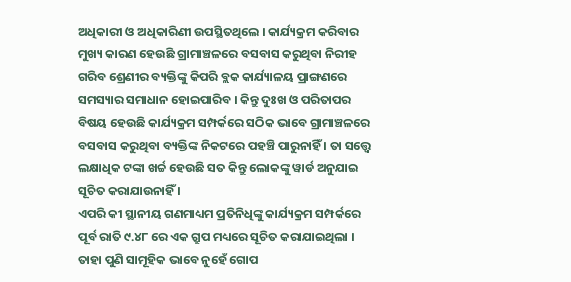ଅଧିକାରୀ ଓ ଅଧିକାରିଣୀ ଉପସ୍ଥିତଥିଲେ । କାର୍ଯ୍ୟକ୍ରମ କରିବାର ମୁଖ୍ୟ କାରଣ ହେଉଛି ଗ୍ରାମାଞ୍ଚଳରେ ବସବାସ କରୁଥିବା ନିରୀହ ଗରିବ ଶ୍ରେଣୀର ବ୍ୟକ୍ତିଙ୍କୁ କିପରି ବ୍ଲକ କାର୍ଯ୍ୟାଳୟ ପ୍ରାଙ୍ଗଣରେ ସମସ୍ୟାର ସମାଧାନ ହୋଇପାରିବ । କିନ୍ତୁ ଦୁଃଖ ଓ ପରିତାପର ବିଷୟ ହେଉଛି କାର୍ଯ୍ୟକ୍ରମ ସମ୍ପର୍କରେ ସଠିକ ଭାବେ ଗ୍ରାମାଞ୍ଚଳରେ ବସବାସ କରୁଥିବା ବ୍ୟକ୍ତିଙ୍କ ନିକଟରେ ପହଞ୍ଚି ପାରୁନାହିଁ । ତା ସତ୍ତ୍ୱେ ଲକ୍ଷାଧିକ ଟଙ୍କା ଖର୍ଚ୍ଚ ହେଉଛି ସତ କିନ୍ତୁ ଲୋକଙ୍କୁ ୱାର୍ଡ ଅନୁଯାଇ ସୂଚିତ କରାଯାଉନାହିଁ ।
ଏପରି କୀ ସ୍ଥାନୀୟ ଗଣମାଧ୍ୟମ ପ୍ରତିନିଧିଙ୍କୁ କାର୍ଯ୍ୟକ୍ରମ ସମ୍ପର୍କରେ ପୂର୍ବ ରାତି ୯.୪୮ ରେ ଏକ ଗ୍ରୁପ ମଧ୍ୟରେ ସୂଚିତ କରାଯାଇଥିଲା । ତାହା ପୁଣି ସାମୂହିକ ଭାବେ ନୁହେଁ ଗୋପ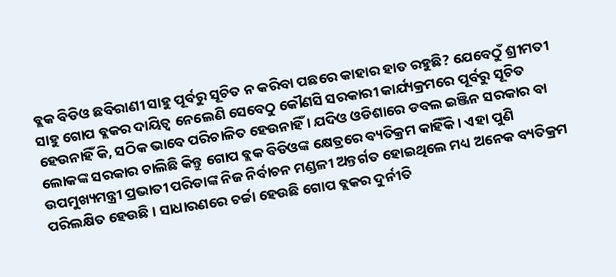ବ୍ଲକ ବିଡିଓ ଛବିରାଣୀ ସାହୁ ପୂର୍ବରୁ ସୂଚିତ ନ କରିବା ପଛରେ କାହାର ହାତ ରହୁଛି? ଯେବେଠୁଁ ଶ୍ରୀମତୀ ସାହୁ ଗୋପ ବ୍ଲକର ଦାୟିତ୍ୱ ନେଲେଣି ସେବେଠୁ କୌଣସି ସରକାରୀ କାର୍ଯ୍ୟକ୍ରମରେ ପୂର୍ବରୁ ସୂଚିତ ହେଉନାହିଁ କି, ସଠିକ ଭାବେ ପରିଚାଳିତ ହେଉନାହିଁ । ଯଦିଓ ଓଡିଶାରେ ଡବଲ ଇଞ୍ଜିନ ସରକାର ବା ଲୋକଙ୍କ ସରକାର ଚାଲିଛି କିନ୍ତୁ ଗୋପ ବ୍ଲକ ବିଡିଓଙ୍କ କ୍ଷେତ୍ରରେ ବ୍ୟତିକ୍ରମ କାହିଁକି । ଏହା ପୁଣି ଉପମୁଖ୍ୟମନ୍ତ୍ରୀ ପ୍ରଭାତୀ ପରିଡାଙ୍କ ନିଜ ନିର୍ବାଚନ ମଣ୍ଡଳୀ ଅନ୍ତର୍ଗତ ହୋଇଥିଲେ ମଧ୍ୟ ଅନେକ ବ୍ୟତିକ୍ରମ ପରିଲକ୍ଷିତ ହେଉଛି । ସାଧାରଣରେ ଚର୍ଚ୍ଚା ହେଉଛି ଗୋପ ବ୍ଲକର ଦୁର୍ନୀତି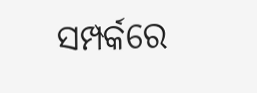ସମ୍ପର୍କରେ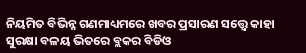ନିୟମିତ ବିଭିନ୍ନ ଗଣମାଧ୍ୟମରେ ଖବର ପ୍ରସାରଣ ସତ୍ତ୍ୱେ କାହା ସୁରକ୍ଷା ବଳୟ ଭିତରେ ବ୍ଲକର ବିଡିଓ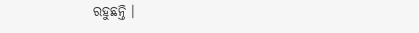ରହୁଛନ୍ତି ।